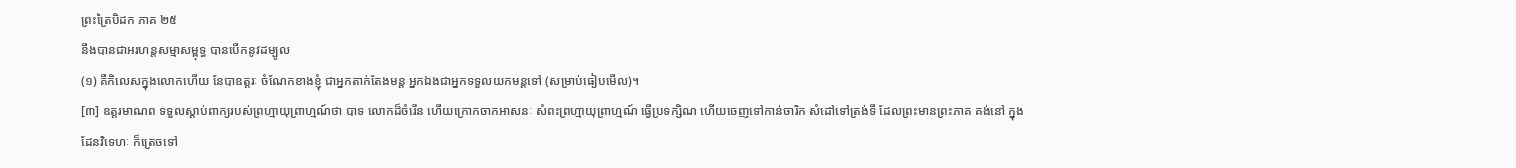ព្រះត្រៃបិដក ភាគ ២៥
នឹងបានជាអរហន្តសម្មាសម្ពុទ្ធ បានបើកនូវដម្បូល
(១) គឺកិលេសក្នុងលោកហើយ នែបាឧត្តរៈ ចំណែកខាងខ្ញុំ ជាអ្នកតាក់តែងមន្ត អ្នកឯងជាអ្នកទទួលយកមន្តទៅ (សម្រាប់ធៀបមើល)។
[៣] ឧត្តរមាណព ទទួលស្តាប់ពាក្យរបស់ព្រហ្មាយុព្រាហ្មណ៍ថា បាទ លោកដ៏ចំរើន ហើយក្រោកចាកអាសនៈ សំពះព្រហ្មាយុព្រាហ្មណ៍ ធ្វើប្រទក្សិណ ហើយចេញទៅកាន់ចារិក សំដៅទៅត្រង់ទី ដែលព្រះមានព្រះភាគ គង់នៅ ក្នុងដែនវិទេហៈ ក៏ត្រេចទៅ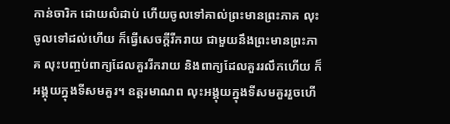កាន់ចារិក ដោយលំដាប់ ហើយចូលទៅគាល់ព្រះមានព្រះភាគ លុះចូលទៅដល់ហើយ ក៏ធ្វើសេចក្តីរីករាយ ជាមួយនឹងព្រះមានព្រះភាគ លុះបញ្ចប់ពាក្យដែលគួររីករាយ និងពាក្យដែលគួររលឹកហើយ ក៏អង្គុយក្នុងទីសមគួរ។ ឧត្តរមាណព លុះអង្គុយក្នុងទីសមគួររួចហើ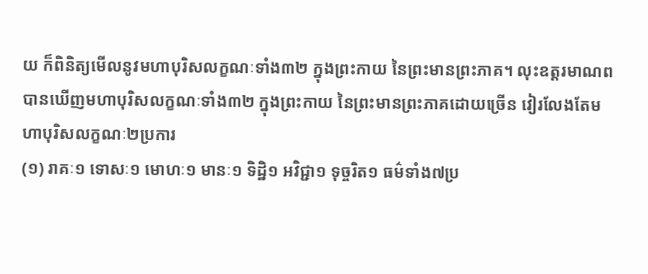យ ក៏ពិនិត្យមើលនូវមហាបុរិសលក្ខណៈទាំង៣២ ក្នុងព្រះកាយ នៃព្រះមានព្រះភាគ។ លុះឧត្តរមាណព បានឃើញមហាបុរិសលក្ខណៈទាំង៣២ ក្នុងព្រះកាយ នៃព្រះមានព្រះភាគដោយច្រើន វៀរលែងតែមហាបុរិសលក្ខណៈ២ប្រការ
(១) រាគៈ១ ទោសៈ១ មោហៈ១ មានៈ១ ទិដ្ឋិ១ អវិជ្ជា១ ទុច្ចរិត១ ធម៌ទាំង៧ប្រ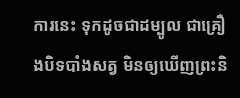ការនេះ ទុកដូចជាដម្បូល ជាគ្រឿងបិទបាំងសត្វ មិនឲ្យឃើញព្រះនិ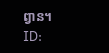ព្វាន។
ID: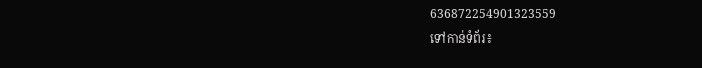636872254901323559
ទៅកាន់ទំព័រ៖